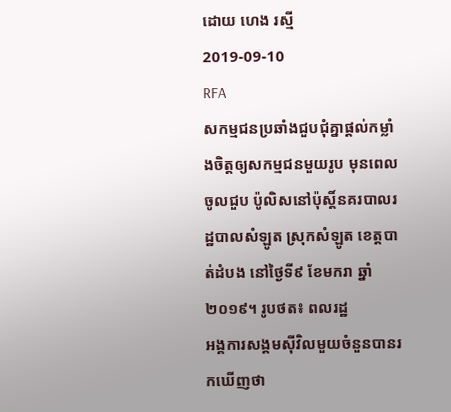ដោយ ហេង រស្មី
2019-09-10
RFA
សកម្មជនប្រឆាំងជួបជុំគ្នាផ្ដល់កម្លាំងចិត្តឲ្យសកម្មជនមួយរូប មុនពេលចូលជួប ប៉ូលិសនៅប៉ុស្តិ៍នគរបាលរដ្ឋបាលសំឡូត ស្រុកសំឡូត ខេត្តបាត់ដំបង នៅថ្ងៃទី៩ ខែមករា ឆ្នាំ២០១៩។ រូបថត៖ ពលរដ្ឋ
អង្គការសង្គមស៊ីវិលមួយចំនួនបានរកឃើញថា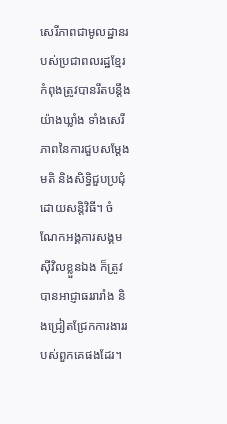សេរីភាពជាមូលដ្ឋានរបស់ប្រជាពលរដ្ឋខ្មែរ កំពុងត្រូវបានរឹតបន្តឹងយ៉ាងឃ្លាំង ទាំងសេរីភាពនៃការជួបសម្ដែងមតិ និងសិទ្ធិជួបប្រជុំដោយសន្តិវិធី។ ចំណែកអង្គការសង្គមស៊ីវិលខ្លួនឯង ក៏ត្រូវបានអាជ្ញាធររារាំង និងជ្រៀតជ្រែកការងាររបស់ពួកគេផងដែរ។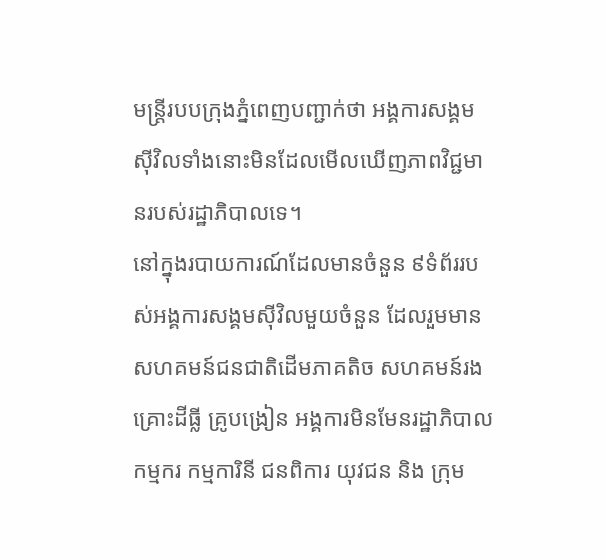មន្ត្រីរបបក្រុងភ្នំពេញបញ្ជាក់ថា អង្គការសង្គមស៊ីវិលទាំងនោះមិនដែលមើលឃើញភាពវិជ្ជមានរបស់រដ្ឋាភិបាលទេ។
នៅក្នុងរបាយការណ៍ដែលមានចំនួន ៩ទំព័ររបស់អង្គការសង្គមស៊ីវិលមួយចំនួន ដែលរួមមានសហគមន៍ជនជាតិដើមភាគតិច សហគមន៍រងគ្រោះដីធ្លី គ្រូបង្រៀន អង្គការមិនមែនរដ្ឋាភិបាល កម្មករ កម្មការិនី ជនពិការ យុវជន និង ក្រុម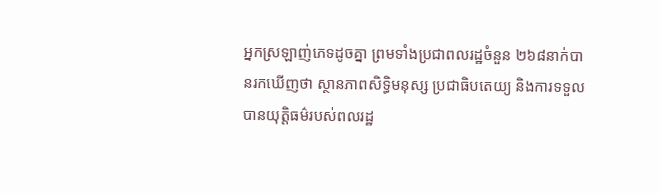អ្នកស្រឡាញ់ភេទដូចគ្នា ព្រមទាំងប្រជាពលរដ្ឋចំនួន ២៦៨នាក់បានរកឃើញថា ស្ថានភាពសិទ្ធិមនុស្ស ប្រជាធិបតេយ្យ និងការទទួលបានយុត្តិធម៌របស់ពលរដ្ឋ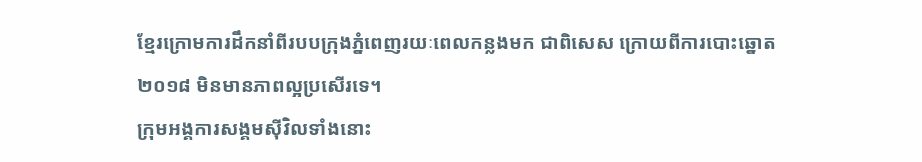ខ្មែរក្រោមការដឹកនាំពីរបបក្រុងភ្នំពេញរយៈពេលកន្លងមក ជាពិសេស ក្រោយពីការបោះឆ្នោត២០១៨ មិនមានភាពល្អប្រសើរទេ។
ក្រុមអង្គការសង្គមស៊ីវិលទាំងនោះ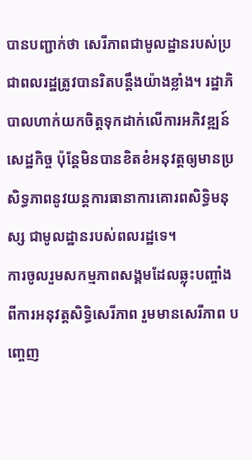បានបញ្ជាក់ថា សេរីភាពជាមូលដ្ឋានរបស់ប្រជាពលរដ្ឋត្រូវបានរិតបន្តឹងយ៉ាងខ្លាំង។ រដ្ឋាភិបាលហាក់យកចិត្តទុកដាក់លើការអភិវឌ្ឍន៍សេដ្ឋកិច្ច ប៉ុន្តែមិនបានខិតខំអនុវត្តឲ្យមានប្រសិទ្ធភាពនូវយន្តការធានាការគោរពសិទ្ធិមនុស្ស ជាមូលដ្ឋានរបស់ពលរដ្ឋទេ។
ការចូលរួមសកម្មភាពសង្គមដែលឆ្លុះបញ្ចាំងពីការអនុវត្តសិទ្ធិសេរីភាព រួមមានសេរីភាព បញ្ចេញ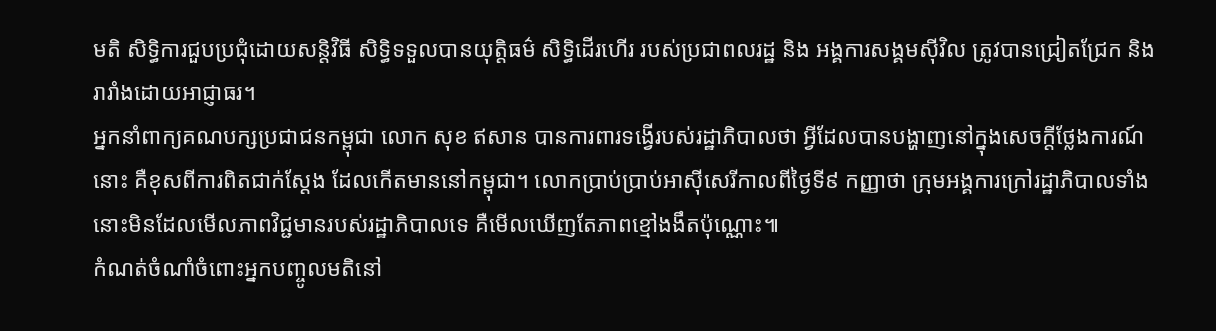មតិ សិទ្ធិការជួបប្រជុំដោយសន្តិវិធី សិទ្ធិទទួលបានយុត្តិធម៌ សិទ្ធិដើរហើរ របស់ប្រជាពលរដ្ឋ និង អង្គការសង្គមស៊ីវិល ត្រូវបានជ្រៀតជ្រែក និង រារាំងដោយអាជ្ញាធរ។
អ្នកនាំពាក្យគណបក្សប្រជាជនកម្ពុជា លោក សុខ ឥសាន បានការពារទង្វើរបស់រដ្ឋាភិបាលថា អ្វីដែលបានបង្ហាញនៅក្នុងសេចក្ដីថ្លែងការណ៍នោះ គឺខុសពីការពិតជាក់ស្ដែង ដែលកើតមាននៅកម្ពុជា។ លោកប្រាប់ប្រាប់អាស៊ីសេរីកាលពីថ្ងៃទី៩ កញ្ញាថា ក្រុមអង្គការក្រៅរដ្ឋាភិបាលទាំងនោះមិនដែលមើលភាពវិជ្ជមានរបស់រដ្ឋាភិបាលទេ គឺមើលឃើញតែភាពខ្មៅងងឹតប៉ុណ្ណោះ៕
កំណត់ចំណាំចំពោះអ្នកបញ្ចូលមតិនៅ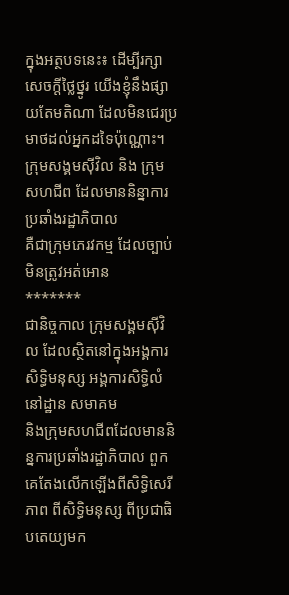ក្នុងអត្ថបទនេះ៖ ដើម្បីរក្សាសេចក្ដីថ្លៃថ្នូរ យើងខ្ញុំនឹងផ្សាយតែមតិណា ដែលមិនជេរប្រមាថដល់អ្នកដទៃប៉ុណ្ណោះ។
ក្រុមសង្គមស៊ីវិល និង ក្រុមសហជីព ដែលមាននិន្នាការប្រឆាំងរដ្ឋាភិបាល
គឺជាក្រុមភេរវកម្ម ដែលច្បាប់មិនត្រូវអត់អោន
*******
ជានិច្ចកាល ក្រុមសង្គមស៊ីវិល ដែលស្ថិតនៅក្នុងអង្គការសិទ្ធិមនុស្ស អង្គការសិទ្ធិលំនៅដ្ឋាន សមាគម
និងក្រុមសហជីពដែលមាននិន្នការប្រឆាំងរដ្ឋាភិបាល ពួកគេតែងលើកឡើងពីសិទ្ធិសេរីភាព ពីសិទ្ធិមនុស្ស ពីប្រជាធិបតេយ្យមក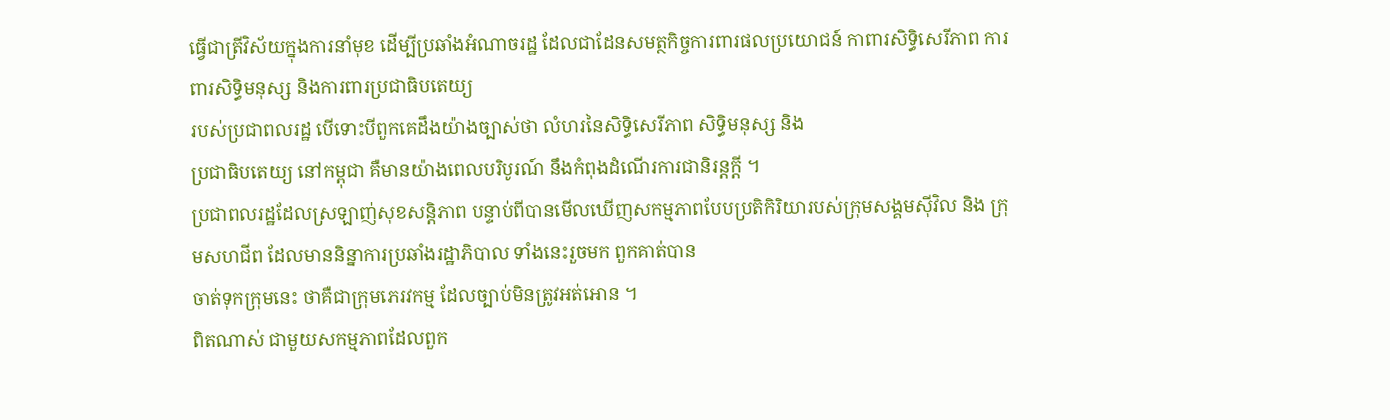ធ្វើជាត្រីវិស័យក្នុងការនាំមុខ ដើម្បីប្រឆាំងអំណាចរដ្ឋ ដែលជាដែនសមត្ថកិច្ចការពារផលប្រយោជន៍ កាពារសិទ្ធិសេរីភាព ការពារសិទ្ធិមនុស្ស និងការពារប្រជាធិបតេយ្យ
របស់ប្រជាពលរដ្ឋ បើទោះបីពួកគេដឹងយ៉ាងច្បាស់ថា លំហរនៃសិទ្ធិសេរីភាព សិទ្ធិមនុស្ស និង
ប្រជាធិបតេយ្យ នៅកម្ពុជា គឺមានយ៉ាងពេលបរិបូរណ៍ នឹងកំពុងដំណើរការជានិរន្តក្តី ។
ប្រជាពលរដ្ឋដែលស្រឡាញ់សុខសន្តិភាព បន្ទាប់ពីបានមើលឃើញសកម្មភាពបែបប្រតិកិរិយារបស់ក្រុមសង្គមស៊ីវិល និង ក្រុមសហជីព ដែលមាននិន្នាការប្រឆាំងរដ្ឋាភិបាល ទាំងនេះរួចមក ពួកគាត់បាន
ចាត់ទុកក្រុមនេះ ថាគឺជាក្រុមភេរវកម្ម ដែលច្បាប់មិនត្រូវអត់អោន ។
ពិតណាស់ ជាមួយសកម្មភាពដែលពួក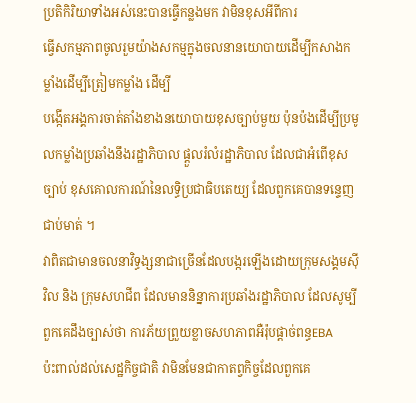ប្រតិកិរិយាទាំងអស់នេះបានធ្វើកន្លងមក វាមិនខុសអីពីការ
ធ្វើសកម្មភាពចូលរួមយ៉ាងសកម្មក្នុងចលនានយោបាយដើម្បីកសាងកម្លាំងដើម្បីត្រៀមកម្លាំង ដើម្បី
បង្កើតអង្គការចាត់តាំងខាងនយោបាយខុសច្បាប់មួយ ប៉ុនប៉ងដើម្បីប្រមូលកម្លាំងប្រឆាំងនឹងរដ្ឋាភិបាល ផ្ដួលរំលំរដ្ឋាភិបាល ដែលជាអំពើខុសច្បាប់ ខុសគោលការណ៍នៃលទ្ធិប្រជាធិបតេយ្យ ដែលពួកគេបានទន្ទេញជាប់មាត់ ។
វាពិតជាមានចលនាវិទ្ធង្សនាជាច្រើនដែលបង្ករឡើងដោយក្រុមសង្គមស៊ីវិល និង ក្រុមសហជីព ដែលមាននិន្នាការប្រឆាំងរដ្ឋាភិបាល ដែលសូម្បីពួកគេដឹងច្បាស់ថា ការភ័យព្រួយខ្លាចសហភាពអឺរ៉ុបផ្ដាច់ពន្ធEBA
ប៉ះពាល់ដល់សេដ្ឋកិច្ចជាតិ វាមិនមែនជាកាតព្វកិច្ចដែលពួកគេ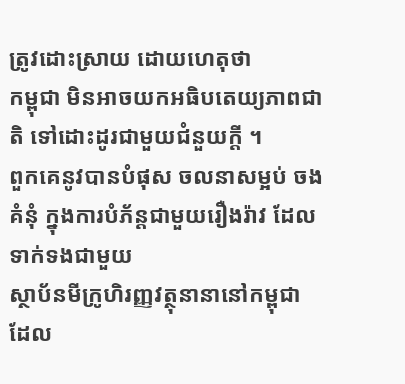ត្រូវដោះស្រាយ ដោយហេតុថា
កម្ពុជា មិនអាចយកអធិបតេយ្យភាពជាតិ ទៅដោះដូរជាមួយជំនួយក្តី ។
ពួកគេនូវបានបំផុស ចលនាសម្អប់ ចងគំនុំ ក្នុងការបំភ័ន្តជាមួយរឿងរ៉ាវ ដែលទាក់ទងជាមួយ
ស្ថាប័នមីក្រូហិរញ្ញវត្ថុនានានៅកម្ពុជា ដែល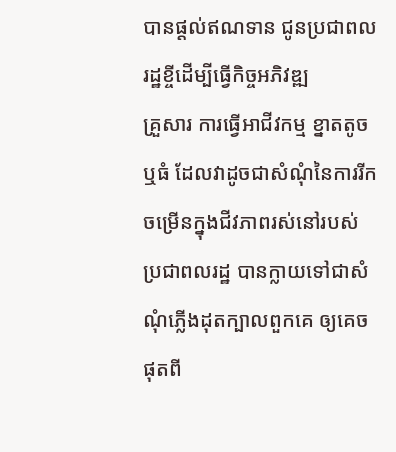បានផ្តល់ឥណទាន ជូនប្រជាពលរដ្ឋខ្ចីដើម្បីធ្វើកិច្ចអភិវឌ្ឍ
គ្រួសារ ការធ្វើអាជីវកម្ម ខ្នាតតូច ឬធំ ដែលវាដូចជាសំណុំនៃការរីកចម្រើនក្នុងជីវភាពរស់នៅរបស់
ប្រជាពលរដ្ឋ បានក្លាយទៅជាសំណុំភ្លើងដុតក្បាលពួកគេ ឲ្យគេចផុតពី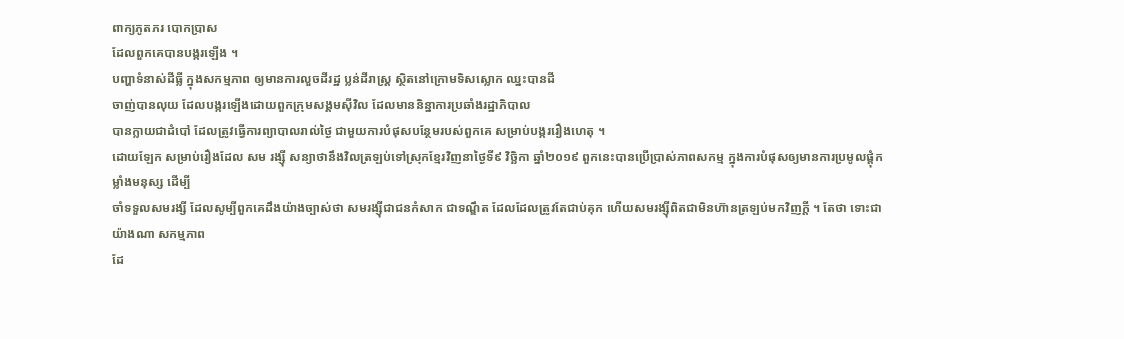ពាក្យភូតភរ បោកប្រាស
ដែលពួកគេបានបង្ករឡើង ។
បញ្ហាទំនាស់ដីធ្លី ក្នុងសកម្មភាព ឲ្យមានការលួចដីរដ្ឋ ប្លន់ដីរាស្ត្រ ស្ថិតនៅក្រោមទិសស្លោក ឈ្នះបានដី
ចាញ់បានលុយ ដែលបង្ករឡើងដោយពួកក្រុមសង្គមស៊ីវិល ដែលមាននិន្នាការប្រឆាំងរដ្ឋាភិបាល
បានក្លាយជាដំបៅ ដែលត្រូវធ្វើការព្យាបាលរាល់ថ្ងៃ ជាមួយការបំផុសបន្ថែមរបស់ពួកគេ សម្រាប់បង្កររឿងហេតុ ។
ដោយឡែក សម្រាប់រឿងដែល សម រង្ស៊ី សន្យាថានឹងវិលត្រឡប់ទៅស្រុកខ្មែរវិញនាថ្ងៃទី៩ វិច្ឆិកា ឆ្នាំ២០១៩ ពួកនេះបានប្រើប្រាស់ភាពសកម្ម ក្នុងការបំផុសឲ្យមានការប្រមូលផ្តុំកម្លាំងមនុស្ស ដើម្បី
ចាំទទួលសមរង្សី ដែលសូម្បីពួកគេដឹងយ៉ាងច្បាស់ថា សមរង្ស៊ីជាជនកំសាក ជាទណ្ឌឹត ដែលដែលត្រូវតែជាប់គុក ហើយសមរង្ស៊ីពិតជាមិនហ៊ានត្រឡប់មកវិញក្តី ។ តែថា ទោះជាយ៉ាងណា សកម្មភាព
ដែ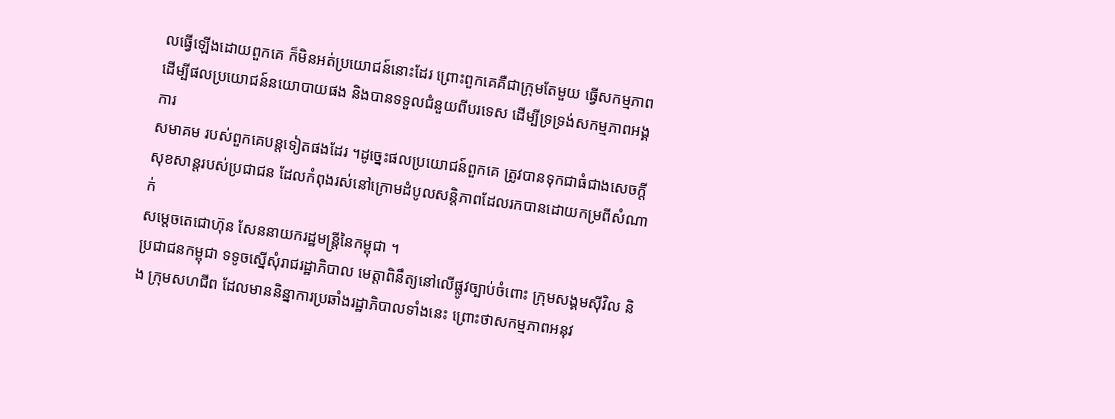លធ្វើឡើងដោយពួកគេ ក៏មិនអត់ប្រយោជន៍នោះដែរ ព្រោះពួកគេគឺជាក្រុមតែមួយ ធ្វើសកម្មភាព
ដើម្បីផលប្រយោជន៍នយោបាយផង និងបានទទួលជំនួយពីបរទេស ដើម្បីទ្រទ្រង់សកម្មភាពអង្គការ
សមាគម របស់ពួកគេបន្តទៀតផងដែរ ។ដូច្នេះផលប្រយោជន៍ពួកគេ ត្រូវបានទុកជាធំជាងសេចក្តី
សុខសាន្តរបស់ប្រជាជន ដែលកំពុងរស់នៅក្រោមដំបូលសន្តិភាពដែលរកបានដោយកម្រពីសំណាក់
សម្តេចតេជោហ៊ុន សែននាយករដ្ឋមន្ត្រីនៃកម្ពុជា ។
ប្រជាជនកម្ពុជា ទទូចស្នើសុំរាជរដ្ឋាភិបាល មេត្តាពិនឹត្យនៅលើផ្លូវច្បាប់ចំពោះ ក្រុមសង្គមស៊ីវិល និង ក្រុមសហជីព ដែលមាននិន្នាការប្រឆាំងរដ្ឋាភិបាលទាំងនេះ ព្រោះថាសកម្មភាពអនុវ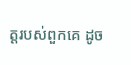ត្តរបស់ពួកគេ ដូច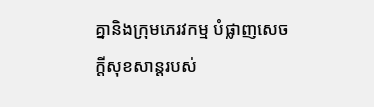គ្នានិងក្រុមភេរវកម្ម បំផ្លាញសេចក្តីសុខសាន្តរបស់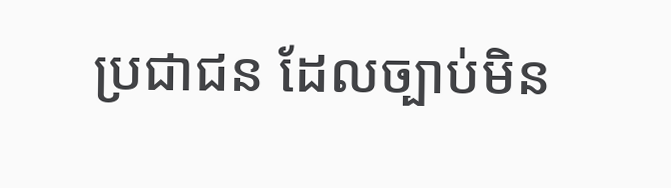ប្រជាជន ដែលច្បាប់មិន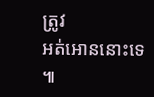ត្រូវ
អត់អោននោះទេ ៕